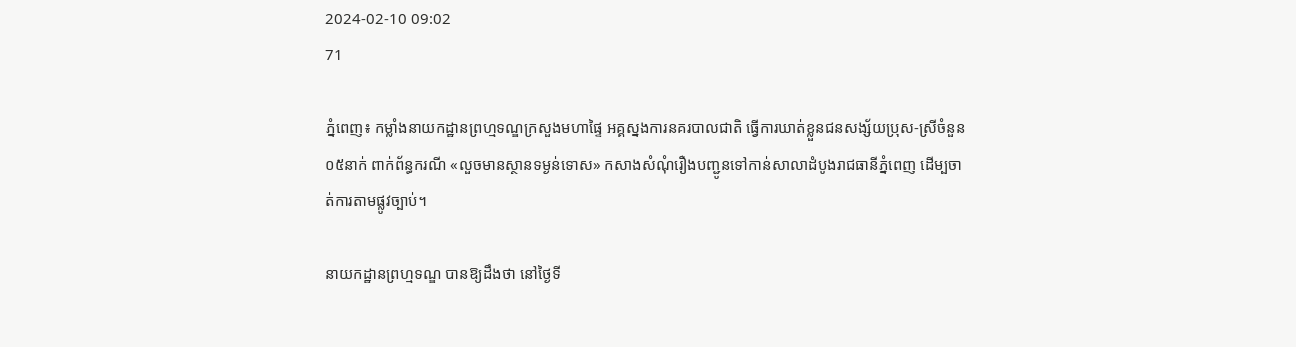2024-02-10 09:02
71

ភ្នំពេញ៖ កម្លាំងនាយកដ្ឋានព្រហ្មទណ្ឌក្រសួងមហាផ្ទៃ អគ្គស្នងការនគរបាលជាតិ ធ្វើការឃាត់ខ្លួនជនសង្ស័យប្រុស-ស្រីចំនួន០៥នាក់ ពាក់ព័ន្ធករណី «លួចមានស្ថានទម្ងន់ទោស» កសាងសំណុំរឿងបញ្ជូនទៅកាន់សាលាដំបូងរាជធានីភ្នំពេញ ដើម្បចាត់ការតាមផ្លូវច្បាប់។

នាយកដ្ឋានព្រហ្មទណ្ឌ បានឱ្យដឹងថា នៅថ្ងៃទី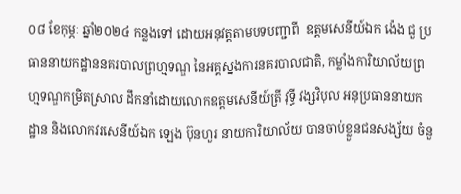០៨ ខែកុម្ភៈ ឆ្នាំ២០២៤ កន្លងទៅ ដោយអនុវត្តតាមបទបញ្ជាពី  ឧត្តមសេនីយ៍ឯក ង៉េង ជួ ប្រធាននាយកដ្ឋាននគរបាលព្រហ្មទណ្ឌ នៃអគ្គស្នងការនគរបាលជាតិ, កម្លាំងការិយាល័យព្រហ្មទណ្ឌកម្រិតស្រាល ដឹកនាំដោយលោកឧត្តមសេនីយ៍ត្រី វុទ្ធី វង្សវិបុល អនុប្រធាននាយកដ្ឋាន និងលោកវរសេនីយ៍ឯក ឡេង ប៊ុនហួរ នាយការិយាល័យ បានចាប់ខ្លួនជនសង្ស័យ ចំនួ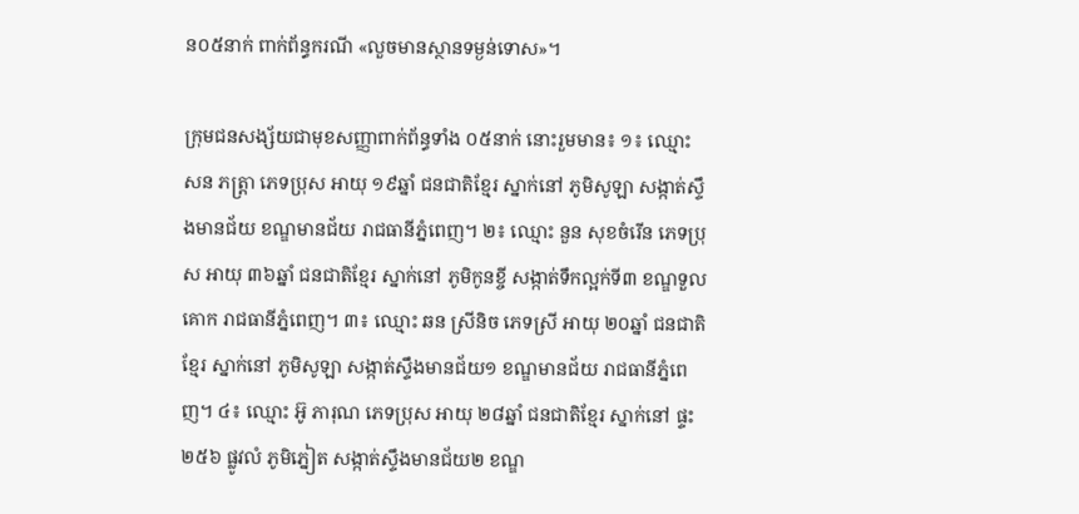ន០៥នាក់ ពាក់ព័ន្ធករណី «លួចមានស្ថានទម្ងន់ទោស»។

ក្រុមជនសង្ស័យជាមុខសញ្ញាពាក់ព័ន្ធទាំង ០៥នាក់ នោះរួមមាន៖ ១៖ ឈ្មោះ សន ភត្រ្ដា ភេទប្រុស អាយុ ១៩ឆ្នាំ ជនជាតិខ្មែរ ស្នាក់នៅ ភូមិសូឡា សង្កាត់ស្ទឹងមានជ័យ ខណ្ឌមានជ័យ រាជធានីភ្នំពេញ។ ២៖ ឈ្មោះ នួន សុខចំរេីន ភេទប្រុស អាយុ ៣៦ឆ្នាំ ជនជាតិខ្មែរ ស្នាក់នៅ ភូមិកូនខ្ចី សង្កាត់ទឹកល្អក់ទី៣ ខណ្ឌទួលគោក រាជធានីភ្នំពេញ។ ៣៖ ឈ្មោះ ឆន ស្រីនិច ភេទស្រី អាយុ ២០ឆ្នាំ ជនជាតិខ្មែរ ស្នាក់នៅ ភូមិសូឡា សង្កាត់ស្ទឹងមានជ័យ១ ខណ្ឌមានជ័យ រាជធានីភ្នំពេញ។ ៤៖ ឈ្មោះ អ៊ូ ភារុណ ភេទប្រុស អាយុ ២៨ឆ្នាំ ជនជាតិខ្មែរ ស្នាក់នៅ ផ្ទះ២៥៦ ផ្លូវលំ ភូមិភ្នៀត សង្កាត់ស្ទឹងមានជ័យ២ ខណ្ឌ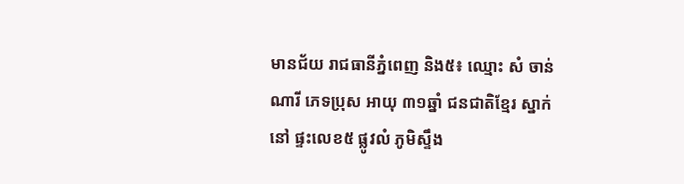មានជ័យ រាជធានីភ្នំពេញ និង៥៖ ឈ្មោះ សំ ចាន់ណារី ភេទប្រុស អាយុ ៣១ឆ្នាំ ជនជាតិខ្មែរ ស្នាក់នៅ ផ្ទះលេខ៥ ផ្លូវលំ ភូមិស្ទឹង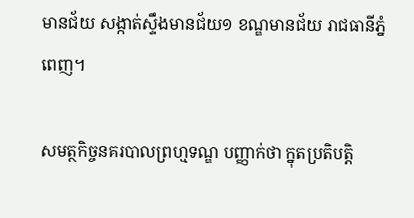មានជ័យ សង្កាត់ស្ទឹងមានជ័យ១ ខណ្ឌមានជ័យ រាជធានីភ្នំពេញ។

សមត្ថកិច្ចនគរបាលព្រហ្មទណ្ឌ បញ្ញាក់ថា ក្នុតប្រតិបត្តិ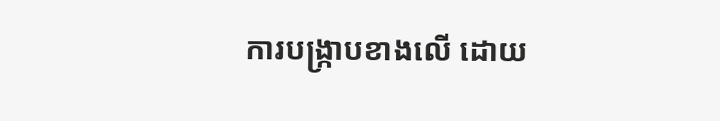ការបង្ក្រាបខាងលើ ដោយ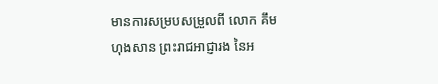មានការសម្របសម្រួលពី លោក គឹម ហុងសាន ព្រះរាជអាជ្ញារង នៃអ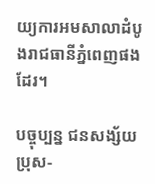យ្យការអមសាលាដំបូងរាជធានីភ្នំពេញផងដែរ។

បច្ចុប្បន្ន ជនសង្ស័យប្រុស-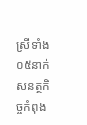ស្រីទាំង ០៥នាក់សនត្ថកិច្ចកំពុង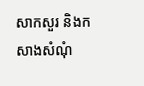សាកសួរ និងកសាងសំណុំ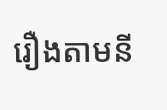រឿងតាមនី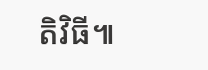តិវិធី៕